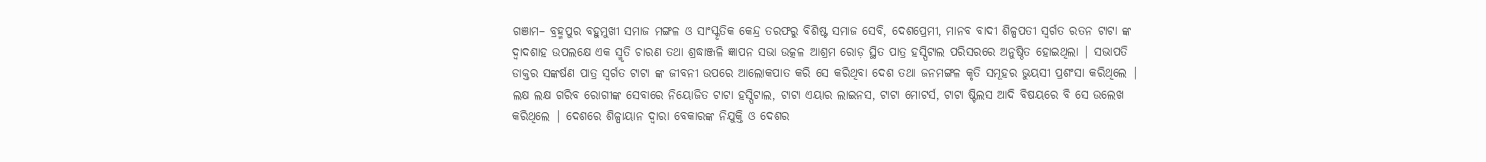ଗଞାମ– ବ୍ରହ୍ମପୁର ବହୁମୁଖୀ ସମାଜ ମଙ୍ଗଳ ଓ ସାଂସ୍କୃତିକ କେନ୍ଦ୍ର ତରଫରୁ ବିଶିଷ୍ଟ ସମାଜ ସେବି, ଦେଶପ୍ରେମୀ, ମାନବ ବାଦୀ ଶିଳ୍ପପତୀ ସ୍ବର୍ଗତ ରତନ ଟାଟା ଙ୍କ ଦ୍ୱାଦଶାହ ଉପଲକ୍ଷେ ଏକ ସ୍ମୃତି ଚାରଣ ତଥା ଶ୍ରଦ୍ଧାଞ୍ଜଳି ଜ୍ଞାପନ ସଭା ଉତ୍କଳ ଆଶ୍ରମ ରୋଡ଼ ସ୍ଥିତ ପାତ୍ର ହସ୍ପିଟାଲ ପରିସରରେ ଅନୁଷ୍ଠିତ ହୋଇଥିଲା | ସଭାପତି ଡାକ୍ତର ସଙ୍କର୍ଷଣ ପାତ୍ର ସ୍ୱର୍ଗତ ଟାଟା ଙ୍କ ଜୀବନୀ ଉପରେ ଆଲୋକପାତ କରି ସେ କରିଥିବା ଦେଶ ତଥା ଜନମଙ୍ଗଳ କୃତି ସମୂହର ଭୁୟସୀ ପ୍ରଶଂସା କରିଥିଲେ | ଲକ୍ଷ ଲକ୍ଷ ଗରିବ ରୋଗୀଙ୍କ ସେବାରେ ନିୟୋଜିତ ଟାଟା ହସ୍ପିଟାଲ, ଟାଟା ଏୟାର ଲାଇନସ, ଟାଟା ମୋଟର୍ସ, ଟାଟା ଷ୍ଟିଲସ ଆଦି ବିଷୟରେ ବି ସେ ଉଲେଖ କରିଥିଲେ | ଦେଶରେ ଶିଳ୍ପାୟାନ ଦ୍ୱାରା ବେକାରଙ୍କ ନିଯୁକ୍ତି ଓ ଦେଶର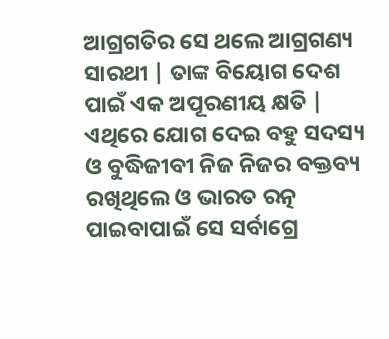ଆଗ୍ରଗତିର ସେ ଥଲେ ଆଗ୍ରଗଣ୍ୟ ସାରଥୀ | ତାଙ୍କ ବିୟୋଗ ଦେଶ ପାଇଁ ଏକ ଅପୂରଣୀୟ କ୍ଷତି | ଏଥିରେ ଯୋଗ ଦେଇ ବହୁ ସଦସ୍ୟ ଓ ବୁଦ୍ଧିଜୀବୀ ନିଜ ନିଜର ବକ୍ତବ୍ୟ ରଖିଥିଲେ ଓ ଭାରତ ରତ୍ନ ପାଇବାପାଇଁ ସେ ସର୍ବାଗ୍ରେ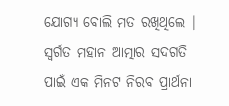ଯୋଗ୍ୟ ବୋଲି ମତ ରଖିଥିଲେ | ସ୍ବର୍ଗତ ମହାନ ଆତ୍ମାର ସଦଗତି ପାଇଁ ଏକ ମିନଟ ନିରବ ପ୍ରାର୍ଥନା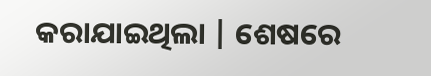କରାଯାଇଥିଲା | ଶେଷରେ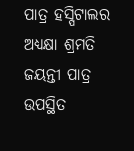ପାତ୍ର ହସ୍ପିଟାଲର ଅଧ୍ୟକ୍ଷା ଶ୍ରମତି ଜୟନ୍ତୀ ପାତ୍ର ଉପସ୍ଥିତ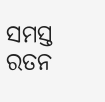ସମସ୍ତ ରତନ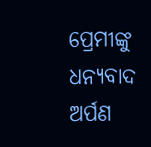ପ୍ରେମୀଙ୍କୁ ଧନ୍ୟବାଦ ଅର୍ପଣ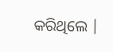କରିଥିଲେ |